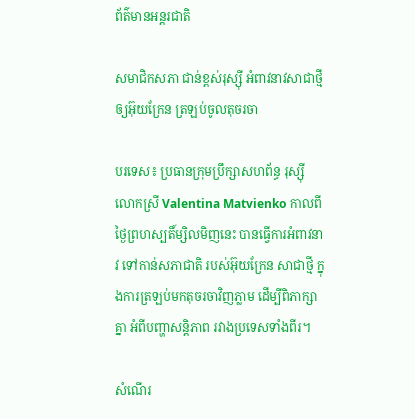ព័ត៌មានអន្តរជាតិ

សមាជិកសភា ជាន់ខ្ពស់រុស្ស៊ី អំពាវនាវសាជាថ្មី ឲ្យអ៊ុយក្រែន ត្រឡប់ចូលតុចរចា

បរទេស៖ ប្រធានក្រុមប្រឹក្សាសហព័ន្ធ រុស្ស៊ី លោកស្រី Valentina Matvienko កាលពីថ្ងៃព្រហស្បតិ៍ម្សិលមិញនេះ បានធ្វើការអំពាវនាវ ទៅកាន់សភាជាតិ របស់អ៊ុយក្រែន សាជាថ្មី ក្នុងការត្រឡប់មកតុចរចាវិញភ្លាម ដើម្បីពិភាក្សាគ្នា អំពីបញ្ហាសន្តិភាព រវាងប្រទេសទាំងពីរ។

សំណើរ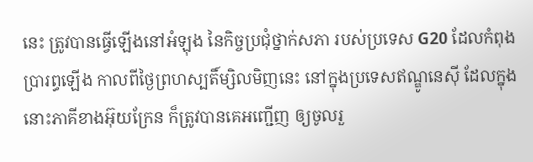នេះ ត្រូវបានធ្វើឡើងនៅអំឡុង នៃកិច្ចប្រជុំថ្នាក់សភា របស់ប្រទេស G20 ដែលកំពុងប្រារព្ធឡើង កាលពីថ្ងៃព្រហស្បតិ៍ម្សិលមិញនេះ នៅក្នុងប្រទេសឥណ្ឌូនេស៊ី ដែលក្នុងនោះភាគីខាងអ៊ុយក្រែន ក៏ត្រូវបានគេអញ្ជើញ ឲ្យចូលរួ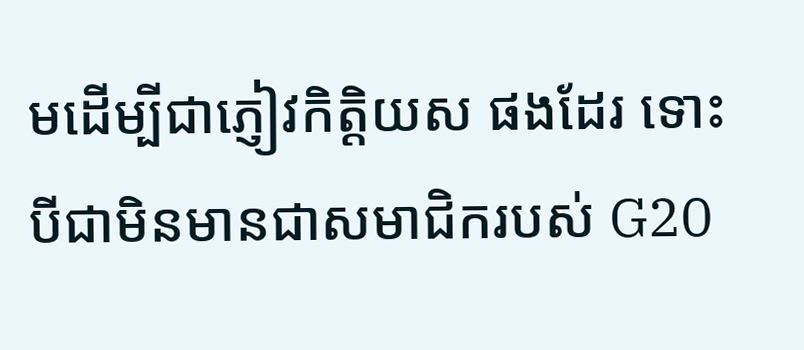មដើម្បីជាភ្ញៀវកិត្តិយស ផងដែរ ទោះបីជាមិនមានជាសមាជិករបស់ G20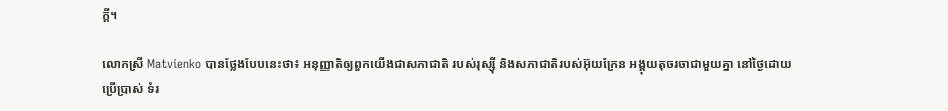ក្តី។

លោកស្រី Matvienko បានថ្លែងបែបនេះថា៖ អនុញ្ញាតិឲ្យពួកយើងជាសភាជាតិ របស់រុស្ស៊ី និងសភាជាតិរបស់អ៊ុយក្រែន អង្គុយតុចរចាជាមួយគ្នា នៅថ្ងៃដោយប្រើប្រាស់ ទំរ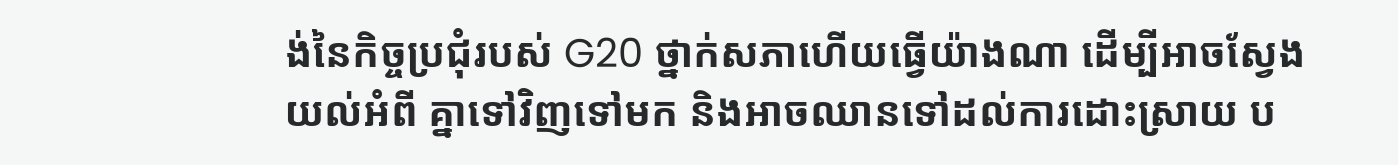ង់នៃកិច្ចប្រជុំរបស់ G20 ថ្នាក់សភាហើយធ្វើយ៉ាងណា ដើម្បីអាចស្វែងយល់អំពី គ្នាទៅវិញទៅមក និងអាចឈានទៅដល់ការដោះស្រាយ ប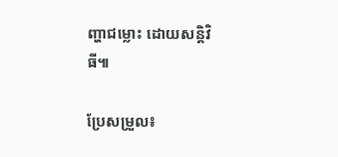ញ្ហាជម្លោះ ដោយសន្តិវិធី៕

ប្រែសម្រួល៖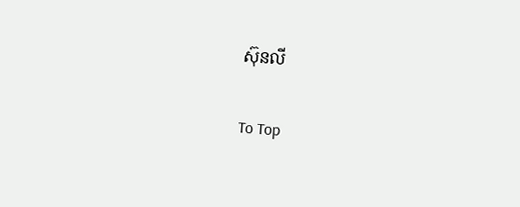ស៊ុនលី

To Top